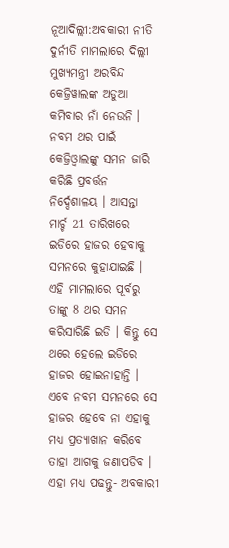ନୂଆଦିଲ୍ଲୀ:ଅବକାରୀ ନୀତି ଦୁର୍ନୀତି ମାମଲାରେ ଦିଲ୍ଲୀ ମୁଖ୍ୟମନ୍ତ୍ରୀ ଅରବିନ୍ଦ କେଜ୍ରିୱାଲଙ୍କ ଅଡୁଆ କମିବାର ନାଁ ନେଉନି । ନବମ ଥର ପାଇଁ କେଜ୍ରିଓ୍ବାଲଙ୍କୁ ସମନ ଜାରି କରିଛି ପ୍ରବର୍ତ୍ତନ ନିର୍ଦ୍ଦେଶାଳୟ । ଆସନ୍ତା ମାର୍ଚ୍ଚ 21 ତାରିଖରେ ଇଡିରେ ହାଜର ହେବାକୁ ସମନରେ କୁହାଯାଇଛି । ଏହି ମାମଲାରେ ପୂର୍ବରୁ ତାଙ୍କୁ 8 ଥର ସମନ କରିସାରିଛି ଇଡି । କିନ୍ତୁ ସେ ଥରେ ହେଲେ ଇଡିରେ ହାଜର ହୋଇନାହାନ୍ତି । ଏବେ ନବମ ସମନରେ ସେ ହାଜର ହେବେ ନା ଏହାକୁ ମଧ୍ୟ ପ୍ରତ୍ୟାଖାନ କରିବେ ତାହା ଆଗକୁ ଜଣାପଡିବ ।
ଏହା ମଧ୍ୟ ପଢନ୍ତୁ- ଅବକାରୀ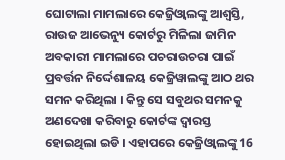ଘୋଟାଲା ମାମଲାରେ କେଜ୍ରିଓ୍ବାଲଙ୍କୁ ଆଶ୍ବସ୍ତି, ରାଉଜ ଆଭେନ୍ୟୁ କୋର୍ଟରୁ ମିଳିଲା ଜାମିନ
ଅବକାରୀ ମାମଲାରେ ପଚରାଉଚରା ପାଇଁ ପ୍ରବର୍ତ୍ତନ ନିର୍ଦ୍ଦେଶାଳୟ କେଜ୍ରିୱାଲଙ୍କୁ ଆଠ ଥର ସମନ କରିଥିଲା । କିନ୍ତୁ ସେ ସବୁଥର ସମନକୁ ଅଣଦେଖା କରିବାରୁ କୋର୍ଟଙ୍କ ଦ୍ବାରସ୍ତ ହୋଇଥିଲା ଇଡି । ଏହାପରେ କେଜ୍ରିଓ୍ବାଲଙ୍କୁ 16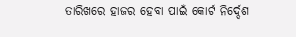ତାରିଖରେ ହାଜର ହେବା ପାଇଁ କୋର୍ଟ ନିର୍ଦ୍ଦେଶ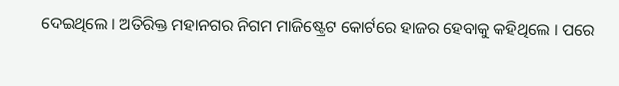ଦେଇଥିଲେ । ଅତିରିକ୍ତ ମହାନଗର ନିଗମ ମାଜିଷ୍ଟ୍ରେଟ କୋର୍ଟରେ ହାଜର ହେବାକୁ କହିଥିଲେ । ପରେ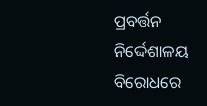ପ୍ରବର୍ତ୍ତନ ନିର୍ଦ୍ଦେଶାଳୟ ବିରୋଧରେ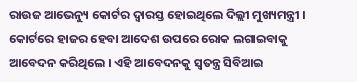ରାଉଜ ଆଭେନ୍ୟୁ କୋର୍ଟର ଦ୍ବାରସ୍ତ ହୋଇଥିଲେ ଦିଲ୍ଲୀ ମୁଖ୍ୟମନ୍ତ୍ରୀ । କୋର୍ଟରେ ହାଜର ହେବା ଆଦେଶ ଉପରେ ରୋକ ଲଗାଇବାକୁ ଆବେଦନ କରିଥିଲେ । ଏହି ଆବେଦନକୁ ସ୍ବତନ୍ତ୍ର ସିବିଆଇ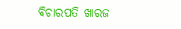ବିଚାରପତି ଖାରଜ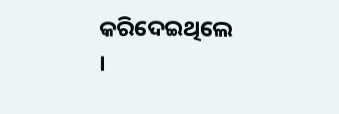କରିଦେଇଥିଲେ ।